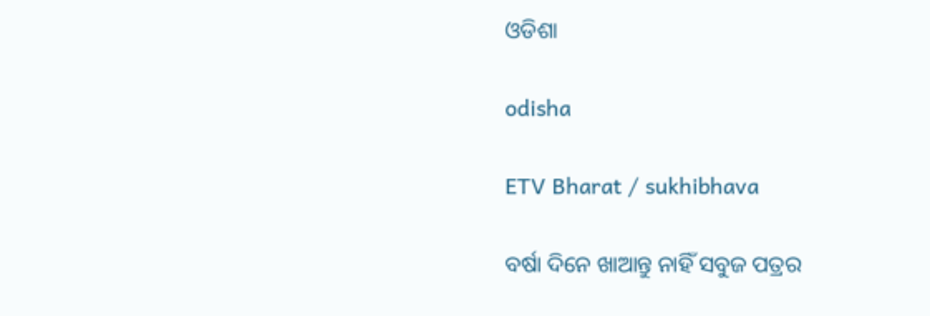ଓଡିଶା

odisha

ETV Bharat / sukhibhava

ବର୍ଷା ଦିନେ ଖାଆନ୍ତୁ ନାହିଁ ସବୁଜ ପତ୍ରର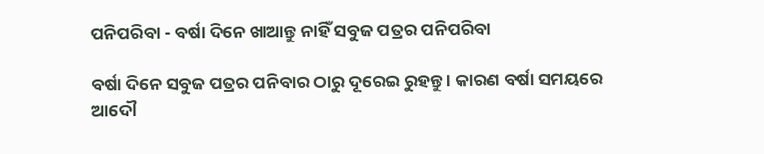ପନିପରିବା - ବର୍ଷା ଦିନେ ଖାଆନ୍ତୁ ନାହିଁ ସବୁଜ ପତ୍ରର ପନିପରିବା

ବର୍ଷା ଦିନେ ସବୁଜ ପତ୍ରର ପନିବାର ଠାରୁ ଦୂରେଇ ରୁହନ୍ତୁ । କାରଣ ବର୍ଷା ସମୟରେ ଆଦୌ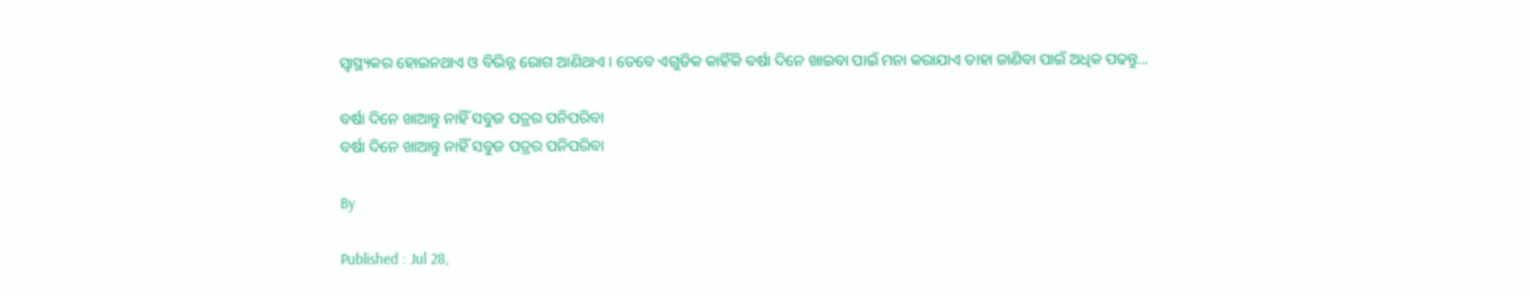ସ୍ବାସ୍ଥ୍ୟକର ହୋଇନଥାଏ ଓ ବିଭିନ୍ନ ରୋଗ ଆଣିଥାଏ । ତେବେ ଏଗୁଡିକ କାହିଁକି ବର୍ଷା ଦିନେ ଖାଇବା ପାଇଁ ମନା କରାଯାଏ ତାହା ଜାଣିବା ପାଇଁ ଅଧିକ ପଢନ୍ତୁ...

ବର୍ଷା ଦିନେ ଖାଆନ୍ତୁ ନାହିଁ ସବୁଜ ପତ୍ରର ପନିପରିବା
ବର୍ଷା ଦିନେ ଖାଆନ୍ତୁ ନାହିଁ ସବୁଜ ପତ୍ରର ପନିପରିବା

By

Published : Jul 28,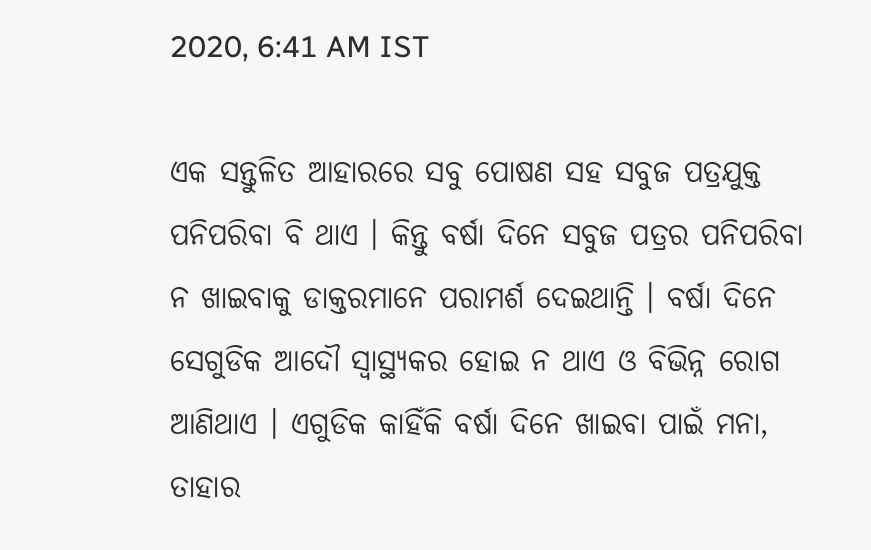2020, 6:41 AM IST

ଏକ ସନ୍ତୁଳିତ ଆହାରରେ ସବୁ ପୋଷଣ ସହ ସବୁଜ ପତ୍ରଯୁକ୍ତ ପନିପରିବା ବି ଥାଏ । କିନ୍ତୁ ବର୍ଷା ଦିନେ ସବୁଜ ପତ୍ରର ପନିପରିବା ନ ଖାଇବାକୁ ଡାକ୍ତରମାନେ ପରାମର୍ଶ ଦେଇଥାନ୍ତି । ବର୍ଷା ଦିନେ ସେଗୁଡିକ ଆଦୌ ସ୍ୱାସ୍ଥ୍ୟକର ହୋଇ ନ ଥାଏ ଓ ବିଭିନ୍ନ ରୋଗ ଆଣିଥାଏ । ଏଗୁଡିକ କାହିଁକି ବର୍ଷା ଦିନେ ଖାଇବା ପାଇଁ ମନା, ତାହାର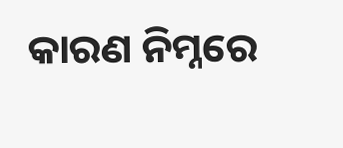କାରଣ ନିମ୍ନରେ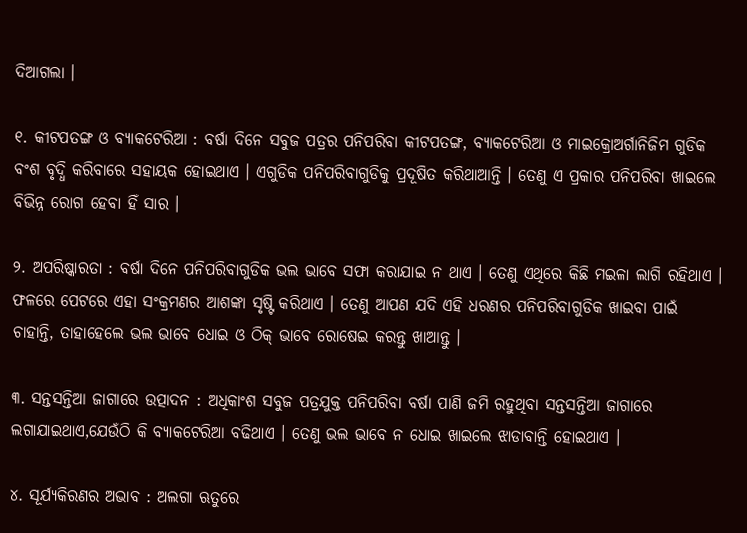ଦିଆଗଲା ।

୧. କୀଟପତଙ୍ଗ ଓ ବ୍ୟାକଟେରିଆ : ବର୍ଷା ଦିନେ ସବୁଜ ପତ୍ରର ପନିପରିବା କୀଟପତଙ୍ଗ, ବ୍ୟାକଟେରିଆ ଓ ମାଇକ୍ରୋଅର୍ଗାନିଜିମ ଗୁଡିକ ବଂଶ ବୃଦ୍ଧି କରିବାରେ ସହାୟକ ହୋଇଥାଏ । ଏଗୁଡିକ ପନିପରିବାଗୁଡିକୁ ପ୍ରଦୂଷିତ କରିଥାଆନ୍ତି । ତେଣୁ ଏ ପ୍ରକାର ପନିପରିବା ଖାଇଲେ ବିଭିନ୍ନ ରୋଗ ହେବା ହିଁ ସାର ।

୨. ଅପରିଷ୍କାରତା : ବର୍ଷା ଦିନେ ପନିପରିବାଗୁଡିକ ଭଲ ଭାବେ ସଫା କରାଯାଇ ନ ଥାଏ । ତେଣୁ ଏଥିରେ କିଛି ମଇଳା ଲାଗି ରହିଥାଏ । ଫଳରେ ପେଟରେ ଏହା ସଂକ୍ରମଣର ଆଶଙ୍କା ସୃଷ୍ଟି କରିଥାଏ । ତେଣୁ ଆପଣ ଯଦି ଏହି ଧରଣର ପନିପରିବାଗୁଡିକ ଖାଇବା ପାଇଁ ଚାହାନ୍ତି, ତାହାହେଲେ ଭଲ ଭାବେ ଧୋଇ ଓ ଠିକ୍ ଭାବେ ରୋଷେଇ କରନ୍ତୁ ଖାଆନ୍ତୁ ।

୩. ସନ୍ତସନ୍ତିଆ ଜାଗାରେ ଉତ୍ପାଦନ : ଅଧିକାଂଶ ସବୁଜ ପତ୍ରଯୁକ୍ତ ପନିପରିବା ବର୍ଷା ପାଣି ଜମି ରହୁଥିବା ସନ୍ତସନ୍ତିଆ ଜାଗାରେ ଲଗାଯାଇଥାଏ,ଯେଉଁଠି କି ବ୍ୟାକଟେରିଆ ବଢିଥାଏ । ତେଣୁ ଭଲ ଭାବେ ନ ଧୋଇ ଖାଇଲେ ଝାଡାବାନ୍ତି ହୋଇଥାଏ ।

୪. ସୂର୍ଯ୍ୟକିରଣର ଅଭାବ : ଅଲଗା ଋତୁରେ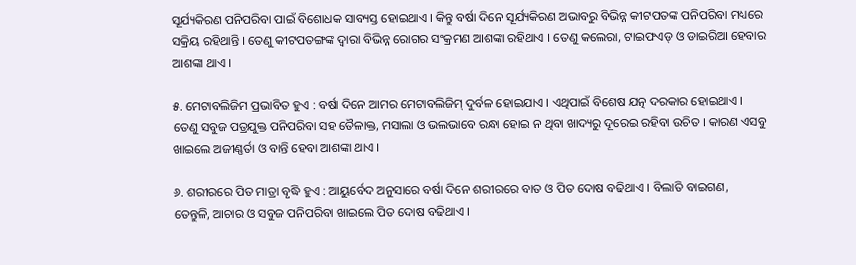ସୂର୍ଯ୍ୟକିରଣ ପନିପରିବା ପାଇଁ ବିଶୋଧକ ସାବ୍ୟସ୍ତ ହୋଇଥାଏ । କିନ୍ତୁ ବର୍ଷା ଦିନେ ସୂର୍ଯ୍ୟକିରଣ ଅଭାବରୁ ବିଭିନ୍ନ କୀଟପତଙ୍କ ପନିପରିବା ମଧ୍ୟରେ ସକ୍ରିୟ ରହିଥାନ୍ତି । ତେଣୁ କୀଟପତଙ୍ଗଙ୍କ ଦ୍ୱାରା ବିଭିନ୍ନ ରୋଗର ସଂକ୍ରମଣ ଆଶଙ୍କା ରହିଥାଏ । ତେଣୁ କଲେରା, ଟାଇଫଏଡ୍ ଓ ଡାଇରିଆ ହେବାର ଆଶଙ୍କା ଥାଏ ।

୫. ମେଟାବଲିଜିମ ପ୍ରଭାବିତ ହୁଏ : ବର୍ଷା ଦିନେ ଆମର ମେଟାବଲିଜିମ୍ ଦୁର୍ବଳ ହୋଇଯାଏ । ଏଥିପାଇଁ ବିଶେଷ ଯତ୍ନ ଦରକାର ହୋଇଥାଏ । ତେଣୁ ସବୁଜ ପତ୍ରଯୁକ୍ତ ପନିପରିବା ସହ ତୈଳାକ୍ତ, ମସାଲା ଓ ଭଲଭାବେ ରନ୍ଧା ହୋଇ ନ ଥିବା ଖାଦ୍ୟରୁ ଦୂରେଇ ରହିବା ଉଚିତ । କାରଣ ଏସବୁ ଖାଇଲେ ଅଜୀଣ୍ଣର୍ତା ଓ ବାନ୍ତି ହେବା ଆଶଙ୍କା ଥାଏ ।

୬. ଶରୀରରେ ପିତ ମାତ୍ରା ବୃଦ୍ଧି ହୁଏ : ଆୟୁର୍ବେଦ ଅନୁସାରେ ବର୍ଷା ଦିନେ ଶରୀରରେ ବାତ ଓ ପିତ ଦୋଷ ବଢିଥାଏ । ବିଲାତି ବାଇଗଣ, ତେନ୍ତୁଳି, ଆଚାର ଓ ସବୁଜ ପନିପରିବା ଖାଇଲେ ପିତ ଦୋଷ ବଢିଥାଏ ।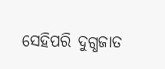ସେହିପରି ଦୁଗ୍ଧଜାତ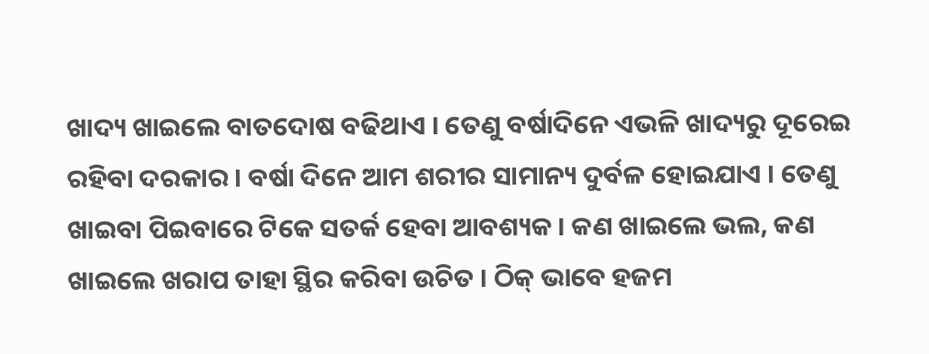ଖାଦ୍ୟ ଖାଇଲେ ବାତଦୋଷ ବଢିଥାଏ । ତେଣୁ ବର୍ଷାଦିନେ ଏଭଳି ଖାଦ୍ୟରୁ ଦୂରେଇ ରହିବା ଦରକାର । ବର୍ଷା ଦିନେ ଆମ ଶରୀର ସାମାନ୍ୟ ଦୁର୍ବଳ ହୋଇଯାଏ । ତେଣୁ ଖାଇବା ପିଇବାରେ ଟିକେ ସତର୍କ ହେବା ଆବଶ୍ୟକ । କଣ ଖାଇଲେ ଭଲ, କଣ ଖାଇଲେ ଖରାପ ତାହା ସ୍ଥିର କରିବା ଉଚିତ । ଠିକ୍ ଭାବେ ହଜମ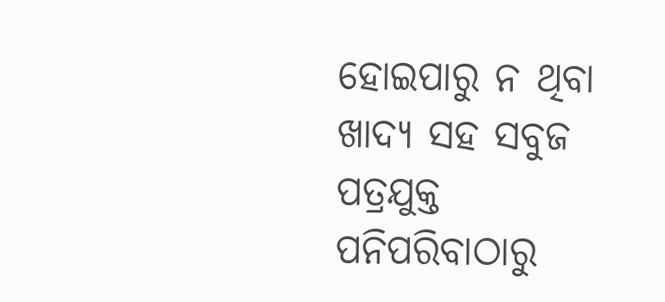ହୋଇପାରୁ ନ ଥିବା ଖାଦ୍ୟ ସହ ସବୁଜ ପତ୍ରଯୁକ୍ତ ପନିପରିବାଠାରୁ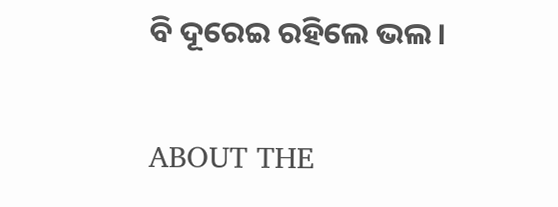ବି ଦୂରେଇ ରହିଲେ ଭଲ ।

ABOUT THE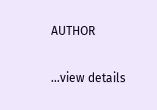AUTHOR

...view details